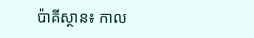ប៉ាគីស្ថាន៖ កាល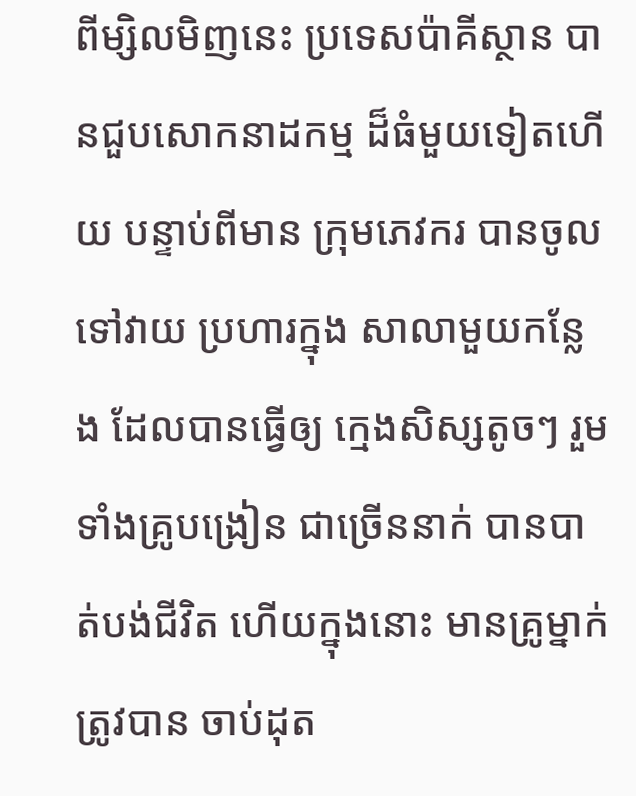ពីម្សិលមិញនេះ ប្រទេសប៉ាគីស្ថាន បានជួបសោកនាដកម្ម ដ៏ធំមួយទៀតហើយ បន្ទាប់ពីមាន ក្រុមភេវករ បានចូលទៅវាយ ប្រហារក្នុង សាលាមួយកន្លែង ដែលបានធ្វើឲ្យ ក្មេងសិស្សតូចៗ រួមទាំងគ្រូបង្រៀន ជាច្រើននាក់ បានបាត់បង់ជីវិត ហើយក្នុងនោះ មានគ្រូម្នាក់ ត្រូវបាន ចាប់ដុត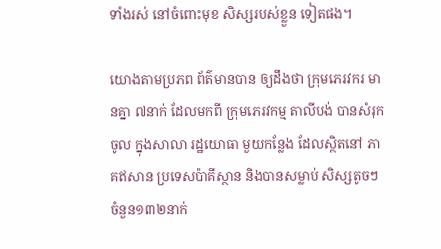ទាំងរស់ នៅចំពោះមុខ សិស្សរបស់ខ្លួន ទៀតផង។

យោងតាមប្រភព ព័ត៌មានបាន ឲ្យដឹងថា ក្រុមភេរវករ មានគ្នា ៧នាក់ ដែលមកពី ក្រុមភេរវកម្ម តាលីបង់ បានសំរុកចូល ក្នុងសាលា រដ្ឋយោធា មួយកន្លែង ដែលស្ថិតនៅ ភាគឥសាន ប្រទេសប៉ាគីស្ថាន និងបានសម្លាប់ សិស្សតូចៗ ចំនួន១៣២នាក់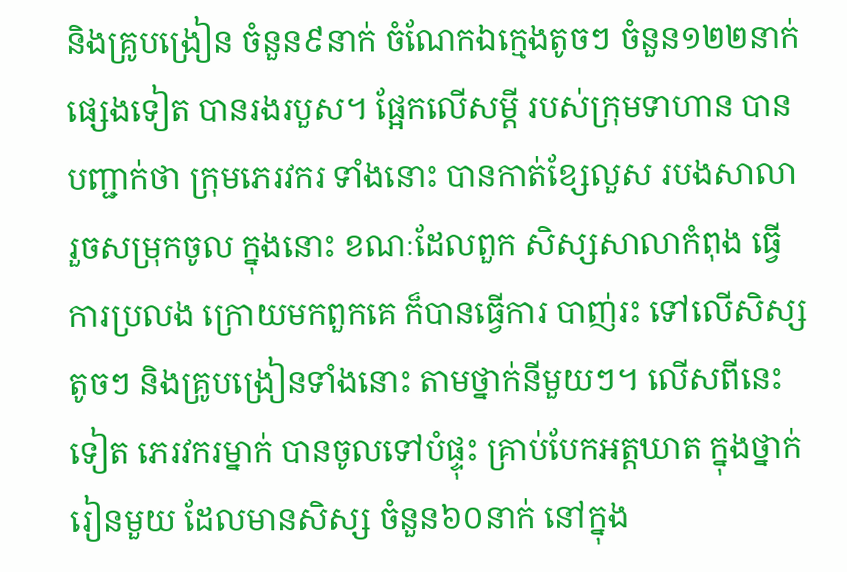និងគ្រូបង្រៀន ចំនួន៩នាក់ ចំណែកឯក្មេងតូចៗ ចំនួន១២២នាក់ ផ្សេងទៀត បានរងរបួស។ ផ្អែកលើសម្តី របស់ក្រុមទាហាន បានបញ្ជាក់ថា ក្រុមភេរវករ ទាំងនោះ បានកាត់ខ្សែលួស របងសាលា រួចសម្រុកចូល ក្នុងនោះ ខណៈដែលពួក សិស្សសាលាកំពុង ធ្វើការប្រលង ក្រោយមកពួកគេ ក៏បានធ្វើការ បាញ់រះ ទៅលើសិស្សតូចៗ និងគ្រូបង្រៀនទាំងនោះ តាមថ្នាក់នីមួយៗ។ លើសពីនេះទៀត ភេរវករម្នាក់ បានចូលទៅបំផ្ទុះ គ្រាប់បែកអត្តឃាត ក្នុងថ្នាក់រៀនមួយ ដែលមានសិស្ស ចំនួន៦០នាក់ នៅក្នុង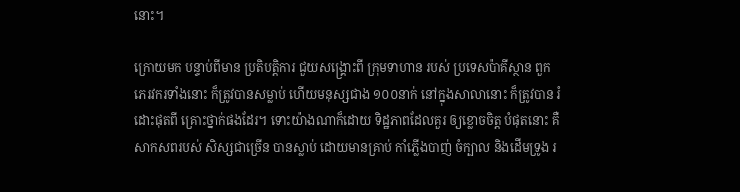នោះ។

ក្រោយមក បន្ទាប់ពីមាន ប្រតិបត្តិការ ជួយសង្រ្គោះពី ក្រុមទាហាន របស់ ប្រទេសប៉ាគីស្ថាន ពួកភេរវករទាំងនោះ ក៏ត្រូវបានសម្លាប់ ហើយមនុស្សជាង ១០០នាក់ នៅក្នុងសាលានោះ ក៏ត្រូវបាន រំដោះផុតពី គ្រោះថ្នាក់ផងដែរ។ ទោះយ៉ាងណាក៏ដោយ ទិដ្ឋភាពដែលគួរ ឲ្យខ្លោចចិត្ត បំផុតនោះ គឺសាកសពរបស់ សិស្សជាច្រើន បានស្លាប់ ដោយមានគ្រាប់ កាំភ្លើងបាញ់ ចំក្បាល និងដើមទ្រូង រ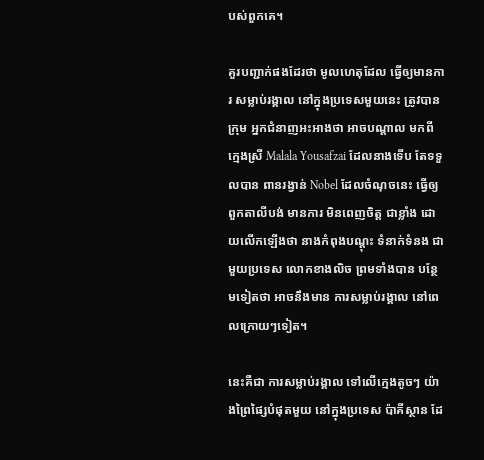បស់ពួកគេ។

គួរបញ្ជាក់ផងដែរថា មូលហេតុដែល ធ្វើឲ្យមានការ សម្លាប់រង្គាល នៅក្នុងប្រទេសមួយនេះ ត្រូវបានក្រុម អ្នកជំនាញអះអាងថា អាចបណ្តាល មកពី ក្មេងស្រី Malala Yousafzai ដែលនាងទើប តែទទួលបាន ពានរង្វាន់ Nobel ដែលចំណុចនេះ ធ្វើឲ្យពួកតាលីបង់ មានការ មិនពេញចិត្ត ជាខ្លាំង ដោយលើកឡើងថា នាងកំពុងបណ្តុះ ទំនាក់ទំនង ជាមួយប្រទេស លោកខាងលិច ព្រមទាំងបាន បន្ថែមទៀតថា អាចនឹងមាន ការសម្លាប់រង្គាល នៅពេលក្រោយៗទៀត។

នេះគឺជា ការសម្លាប់រង្គាល ទៅលើក្មេងតូចៗ យ៉ាងព្រៃផ្សៃបំផុតមួយ នៅក្នុងប្រទេស ប៉ាគីស្ថាន ដែ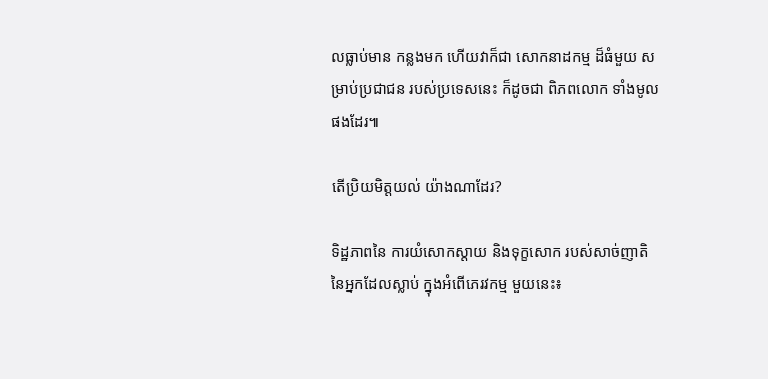លធ្លាប់មាន កន្លងមក ហើយវាក៏ជា សោកនាដកម្ម ដ៏ធំមួយ សម្រាប់ប្រជាជន របស់ប្រទេសនេះ ក៏ដូចជា ពិភពលោក ទាំងមូលផងដែរ៕

តើប្រិយមិត្តយល់ យ៉ាងណាដែរ?

ទិដ្ឋភាពនៃ ការយំសោកស្តាយ និងទុក្ខសោក របស់សាច់ញាតិ នៃអ្នកដែលស្លាប់ ក្នុងអំពើភេរវកម្ម មួយនេះ៖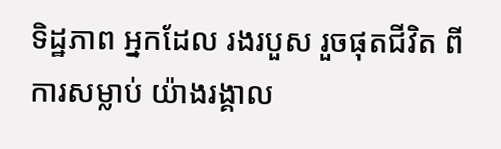ទិដ្ឋភាព អ្នកដែល រងរបួស រួចផុតជីវិត ពីការសម្លាប់ យ៉ាងរង្គាល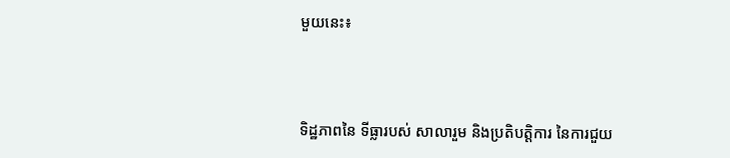មួយនេះ៖



ទិដ្ឋភាពនៃ ទីធ្លារបស់ សាលារួម និងប្រតិបត្តិការ នៃការជួយ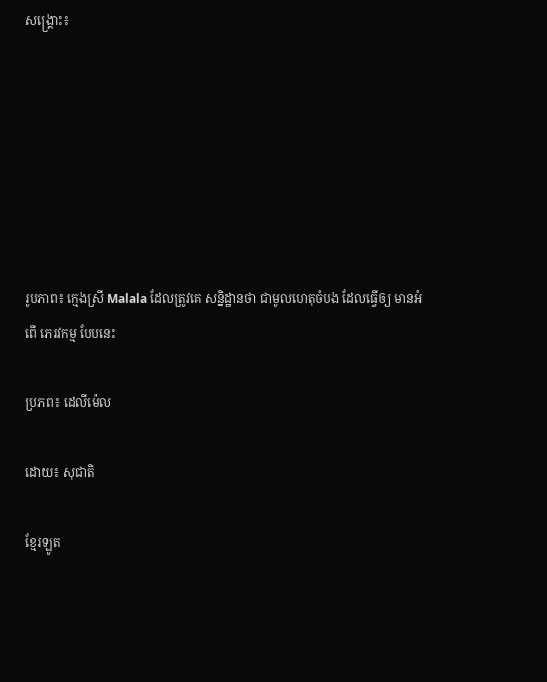សង្រ្គោះ៖







រូបភាព៖ ក្មេងស្រី Malala ដែលត្រូវគេ សន្និដ្ឋានថា ជាមូលហេតុចំបង ដែលធ្វើឲ្យ មានអំពើ ភេរវកម្ម បែបនេះ

ប្រភព៖ ដេលីម៉េល

ដោយ៖ សុជាតិ

ខ្មែរឡូត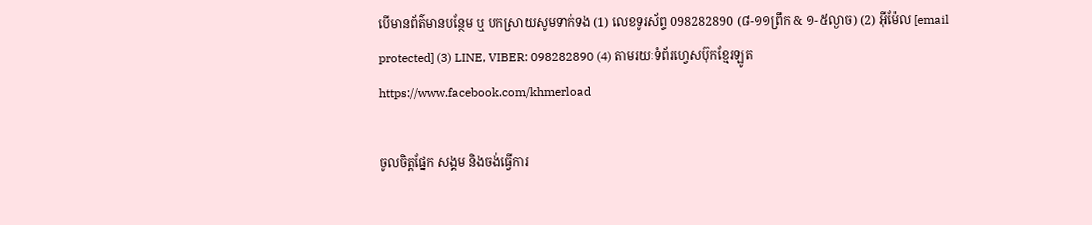បើមានព័ត៌មានបន្ថែម ឬ បកស្រាយសូមទាក់ទង (1) លេខទូរស័ព្ទ 098282890 (៨-១១ព្រឹក & ១-៥ល្ងាច) (2) អ៊ីម៉ែល [email protected] (3) LINE, VIBER: 098282890 (4) តាមរយៈទំព័រហ្វេសប៊ុកខ្មែរឡូត https://www.facebook.com/khmerload

ចូលចិត្តផ្នែក សង្គម និងចង់ធ្វើការ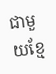ជាមួយខ្មែ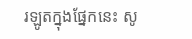រឡូតក្នុងផ្នែកនេះ សូ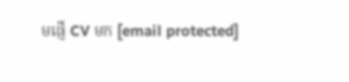មផ្ញើ CV មក [email protected]